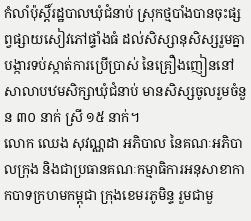កំលាំប៉ុស្តិ៍រដ្ឋបាលឃុំជំនាប់ ស្រុកថ្មបាំងបានចុះផ្សព្វផ្សាយសៀវភៅផ្ទាំងធំ ដល់សិស្សានុសិស្សរួមគ្នាបង្ការទប់ស្កាត់ការប្រើប្រាស់ នៃគ្រឿងញៀននៅសាលាបឋមសិក្សាឃុំជំនាប់ មានសិស្សចូលរួមចំនួន ៣០ នាក់ ស្រី ១៥ នាក់។
លោក ឈេង សុវណ្ណដា អភិបាល នៃគណៈអភិបាលក្រុង និងជាប្រធានគណៈកម្មាធិការអនុសាខាកាកបាទក្រហមកម្ពុជា ក្រុងខេមរភូមិន្ទ រួមជាមួ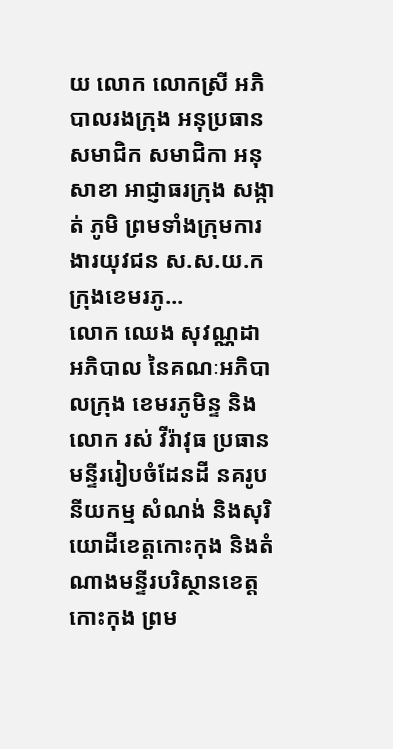យ លោក លោកស្រី អភិបាលរងក្រុង អនុប្រធាន សមាជិក សមាជិកា អនុសាខា អាជ្ញាធរក្រុង សង្កាត់ ភូមិ ព្រមទាំងក្រុមការងារយុវជន ស.ស.យ.ក ក្រុងខេមរភូ...
លោក ឈេង សុវណ្ណដា អភិបាល នៃគណៈអភិបាលក្រុង ខេមរភូមិន្ទ និងលោក រស់ វីរ៉ាវុធ ប្រធានមន្ទីររៀបចំដែនដី នគរូបនីយកម្ម សំណង់ និងសុរិយោដីខេត្តកោះកុង និងតំណាងមន្ទីរបរិស្ថានខេត្តកោះកុង ព្រម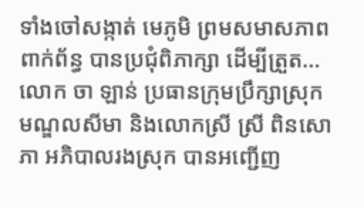ទាំងចៅសង្កាត់ មេភូមិ ព្រមសមាសភាពពាក់ព័ន្ធ បានប្រជុំពិភាក្សា ដើម្បីត្រួត...
លោក ចា ឡាន់ ប្រធានក្រុមប្រឹក្សាស្រុកមណ្ឌលសីមា និងលោកស្រី ស្រី ពិនសោភា អភិបាលរងស្រុក បានអញ្ជើញ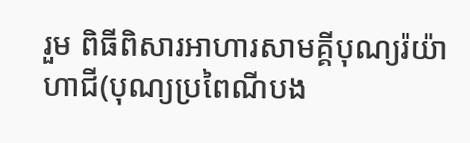រួម ពិធីពិសារអាហារសាមគ្គីបុណ្យរ៉យ៉ាហាជី(បុណ្យប្រពៃណីបង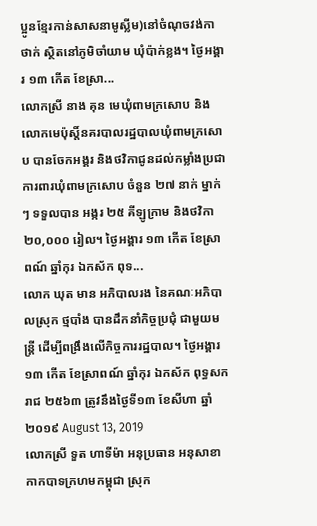ប្អូនខ្មែរកាន់សាសនាមូស្លីម)នៅចំណុចវង់កាថាក់ ស្ថិតនៅភូមិចាំយាម ឃុំប៉ាក់ខ្លង។ ថ្ងៃអង្គារ ១៣ កើត ខែស្រា...
លោកស្រី នាង គុន មេឃុំពាមក្រសោប និងលោកមេប៉ុស្តិ៍នគរបាលរដ្ឋបាលឃុំពាមក្រសោប បានចែកអង្គរ និងថវិកាជូនដល់កម្លាំងប្រជាការពារឃុំពាមក្រសោប ចំនួន ២៧ នាក់ ម្នាក់ ៗ ទទួលបាន អង្ករ ២៥ គីឡូក្រាម និងថវិកា ២០,០០០ រៀល។ ថ្ងៃអង្គារ ១៣ កើត ខែស្រាពណ៍ ឆ្នាំកុរ ឯកស័ក ពុទ...
លោក ឃុត មាន អភិបាលរង នៃគណៈអភិបាលស្រុក ថ្មបាំង បានដឹកនាំកិច្ចប្រជុំ ជាមួយមន្ត្រី ដើម្បីពង្រឹងលើកិច្ចការរដ្ឋបាល។ ថ្ងៃអង្គារ ១៣ កើត ខែស្រាពណ៍ ឆ្នាំកុរ ឯកស័ក ពុទ្ធសករាជ ២៥៦៣ ត្រូវនឹងថ្ងៃទី១៣ ខែសីហា ឆ្នាំ២០១៩ August 13, 2019
លោកស្រី ទួត ហាទីម៉ា អនុប្រធាន អនុសាខាកាកបាទក្រហមកម្ពុជា ស្រុក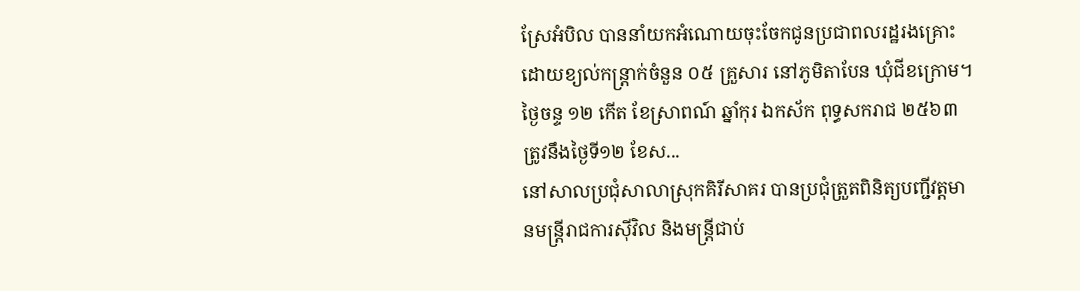ស្រែអំបិល បាននាំយកអំណោយចុះចែកជូនប្រជាពលរដ្ឋរងគ្រោះដោយខ្យល់កន្ត្រាក់ចំនួន ០៥ គ្រួសារ នៅភូមិតាបែន ឃុំជីខក្រោម។ ថ្ងៃចន្ទ ១២ កើត ខែស្រាពណ៍ ឆ្នាំកុរ ឯកស័ក ពុទ្ធសករាជ ២៥៦៣ ត្រូវនឹងថ្ងៃទី១២ ខែស...
នៅសាលប្រជុំសាលាស្រុកគិរីសាគរ បានប្រជុំត្រួតពិនិត្យបញ្ជីវត្តមានមន្ត្រីរាជការស៊ីវិល និងមន្ត្រីជាប់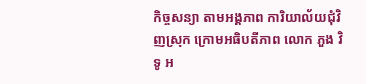កិច្ចសន្យា តាមអង្គភាព ការិយាល័យជុំវិញស្រុក ក្រោមអធិបតីភាព លោក ភួង វិទូ អ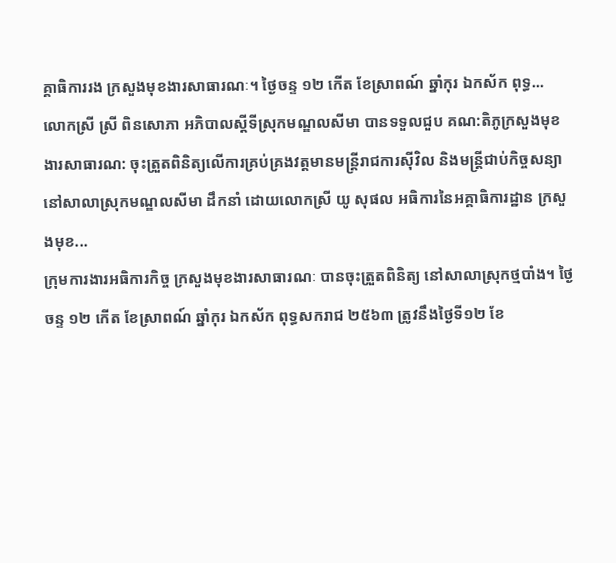គ្គាធិការរង ក្រសួងមុខងារសាធារណៈ។ ថ្ងៃចន្ទ ១២ កើត ខែស្រាពណ៍ ឆ្នាំកុរ ឯកស័ក ពុទ្ធ...
លោកស្រី ស្រី ពិនសោភា អភិបាលស្តីទីស្រុកមណ្ឌលសីមា បានទទួលជួប គណ:តិភូក្រសួងមុខងារសាធារណ: ចុះត្រួតពិនិត្យលើការគ្រប់គ្រងវត្តមានមន្រ្តីរាជការស៊ីវិល និងមន្រ្តីជាប់កិច្ចសន្យា នៅសាលាស្រុកមណ្ឌលសីមា ដឹកនាំ ដោយលោកស្រី យូ សុផល អធិការនៃអគ្គាធិការដ្ឋាន ក្រសួងមុខ...
ក្រុមការងារអធិការកិច្ច ក្រសួងមុខងារសាធារណៈ បានចុះត្រួតពិនិត្យ នៅសាលាស្រុកថ្មបាំង។ ថ្ងៃចន្ទ ១២ កើត ខែស្រាពណ៍ ឆ្នាំកុរ ឯកស័ក ពុទ្ធសករាជ ២៥៦៣ ត្រូវនឹងថ្ងៃទី១២ ខែ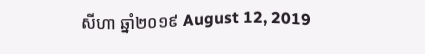សីហា ឆ្នាំ២០១៩ August 12, 2019